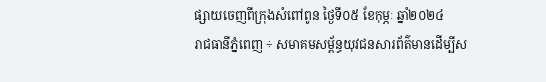ផ្សាយចេញពីក្រុងសំពៅពូន ថ្ងៃទី០៥ ខែកុម្ភៈ ឆ្នាំ២០២៤
រាជធានីភ្នំពេញ ÷ សមាគមសម្ព័ន្ធយុវជនសារព័ត៌មានដើម្បីស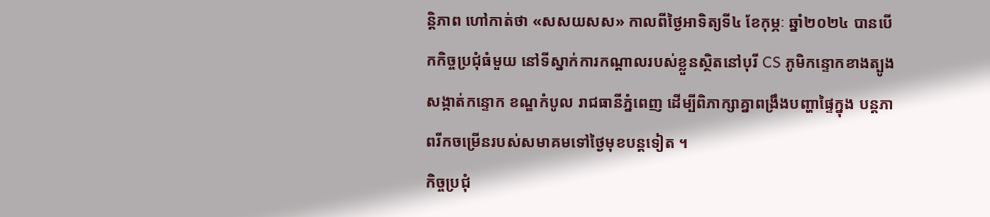ន្តិភាព ហៅកាត់ថា «សសយសស» កាលពីថ្ងៃអាទិត្យទី៤ ខែកុម្ភៈ ឆ្នាំ២០២៤ បានបើកកិច្ចប្រជុំធំមួយ នៅទីស្នាក់ការកណ្តាលរបស់ខ្លួនស្ថិតនៅបុរី CS ភូមិកន្ទោកខាងត្បូង សង្កាត់កន្ទោក ខណ្ឌកំបូល រាជធានីភ្នំពេញ ដើម្បីពិភាក្សាគ្នាពង្រឹងបញ្ហាផ្ទៃក្នុង បន្តភាពរីកចម្រើនរបស់សមាគមទៅថ្ងៃមុខបន្តទៀត ។
កិច្ចប្រជុំ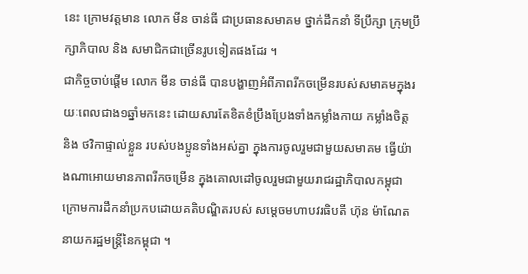នេះ ក្រោមវត្តមាន លោក មីន ចាន់ធី ជាប្រធានសមាគម ថ្នាក់ដឹកនាំ ទីប្រឹក្សា ក្រុមប្រឹក្សាភិបាល និង សមាជិកជាច្រើនរូបទៀតផងដែរ ។
ជាកិច្ចចាប់ផ្តើម លោក មីន ចាន់ធី បានបង្ហាញអំពីភាពរីកចម្រើនរបស់សមាគមក្នុងរយៈពេលជាង១ឆ្នាំមកនេះ ដោយសារតែខិតខំប្រឹងប្រែងទាំងកម្លាំងកាយ កម្លាំងចិត្ត និង ថវិកាផ្ទាល់ខ្លួន របស់បងប្អូនទាំងអស់គ្នា ក្នុងការចូលរួមជាមួយសមាគម ធ្វើយ៉ាងណាអោយមានភាពរីកចម្រើន ក្នុងគោលដៅចូលរួមជាមួយរាជរដ្ឋាភិបាលកម្ពុជា ក្រោមការដឹកនាំប្រកបដោយគតិបណ្ឌិតរបស់ សម្តេចមហាបវរធិបតី ហ៊ុន ម៉ាណែត នាយករដ្ឋមន្ត្រីនៃកម្ពុជា ។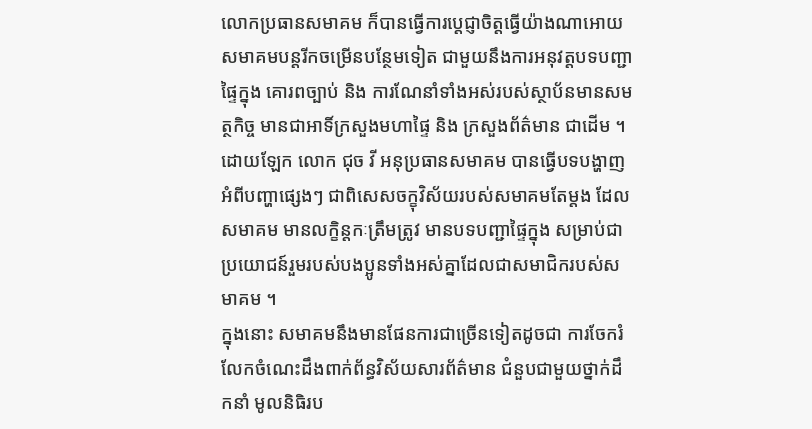លោកប្រធានសមាគម ក៏បានធ្វើការប្តេជ្ញាចិត្តធ្វើយ៉ាងណាអោយសមាគមបន្តរីកចម្រើនបន្ថែមទៀត ជាមួយនឹងការអនុវត្តបទបញ្ជាផ្ទៃក្នុង គោរពច្បាប់ និង ការណែនាំទាំងអស់របស់ស្ថាប័នមានសមត្ថកិច្ច មានជាអាទិ៍ក្រសួងមហាផ្ទៃ និង ក្រសួងព័ត៌មាន ជាដើម ។
ដោយឡែក លោក ជុច វី អនុប្រធានសមាគម បានធ្វើបទបង្ហាញអំពីបញ្ហាផ្សេងៗ ជាពិសេសចក្ខុវិស័យរបស់សមាគមតែម្តង ដែលសមាគម មានលក្ខិន្តកៈត្រឹមត្រូវ មានបទបញ្ជាផ្ទៃក្នុង សម្រាប់ជាប្រយោជន៍រួមរបស់បងប្អូនទាំងអស់គ្នាដែលជាសមាជិករបស់សមាគម ។
ក្នុងនោះ សមាគមនឹងមានផែនការជាច្រើនទៀតដូចជា ការចែករំលែកចំណេះដឹងពាក់ព័ន្ធវិស័យសារព័ត៌មាន ជំនួបជាមួយថ្នាក់ដឹកនាំ មូលនិធិរប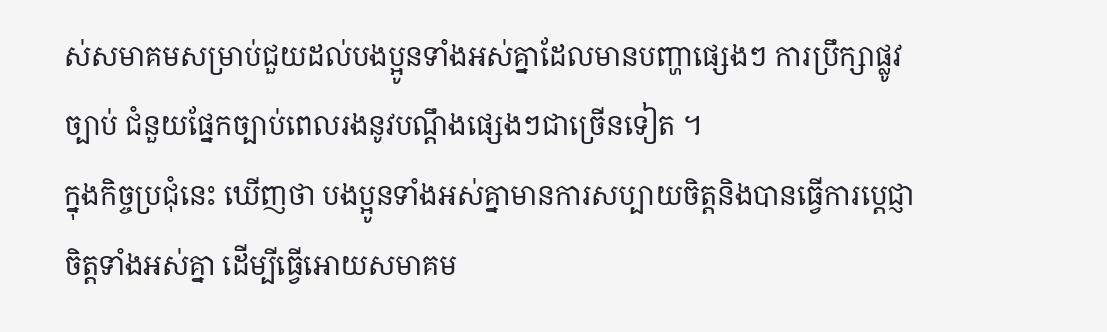ស់សមាគមសម្រាប់ជួយដល់បងប្អូនទាំងអស់គ្នាដែលមានបញ្ហាផ្សេងៗ ការប្រឹក្សាផ្លូវច្បាប់ ជំនួយផ្នែកច្បាប់ពេលរងនូវបណ្តឹងផ្សេងៗជាច្រើនទៀត ។
ក្នុងកិច្ចប្រជុំនេះ ឃើញថា បងប្អូនទាំងអស់គ្នាមានការសប្បាយចិត្តនិងបានធ្វើការប្តេជ្ញាចិត្តទាំងអស់គ្នា ដើម្បីធ្វើអោយសមាគម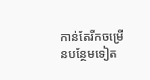កាន់តែរីកចម្រើនបន្ថែមទៀត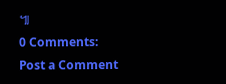៕
0 Comments:
Post a Comment